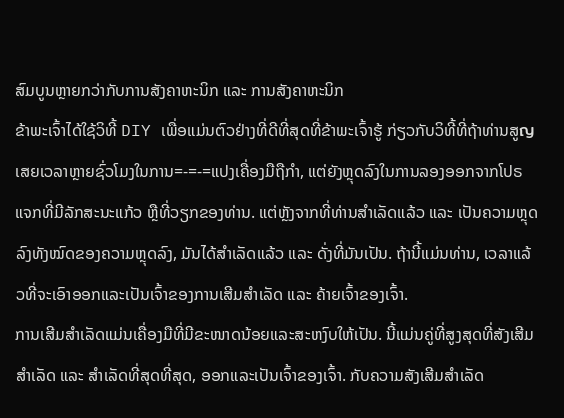ສົມບູນຫຼາຍກວ່າກັບການສັງຄາຫະນິກ ແລະ ການສັງຄາຫະນິກ
ຂ້າພະເຈົ້າໄດ້ໃຊ້ວິທີ້ DIY ເພື່ອແມ່ນຕົວຢ່າງທີ່ດີທີ່ສຸດທີ່ຂ້າພະເຈົ້າຮູ້ ກ່ຽວກັບວິທີ້ທີ່ຖ້າທ່ານສູญເສຍເວລາຫຼາຍຊົ່ວໂມງໃນການ=-=-=ແປງເຄື່ອງມືຖືກໍາ, ແຕ່ຍັງຫຼຸດລົງໃນການລອງອອກຈາກໂປຣແຈກທີ່ມີລັກສະນະແກ້ວ ຫຼືທີ່ວຽກຂອງທ່ານ. ແຕ່ຫຼັງຈາກທີ່ທ່ານສຳເລັດແລ້ວ ແລະ ເປັນຄວາມຫຼຸດລົງທັງໝົດຂອງຄວາມຫຼຸດລົງ, ມັນໄດ້ສຳເລັດແລ້ວ ແລະ ດັ່ງທີ່ມັນເປັນ. ຖ້ານີ້ແມ່ນທ່ານ, ເວລາແລ້ວທີ່ຈະເອົາອອກແລະເປັນເຈົ້າຂອງການເສີມສຳເລັດ ແລະ ຄ້າຍເຈົ້າຂອງເຈົ້າ.
ການເສີມສຳເລັດແມ່ນເຄື່ອງມືທີ່ມີຂະໜາດນ້ອຍແລະສະຫງົບໃຫ້ເປັນ. ນີ້ແມ່ນຄູ່ທີ່ສູງສຸດທີ່ສັງເສີມສຳເລັດ ແລະ ສຳເລັດທີ່ສຸດທີ່ສຸດ, ອອກແລະເປັນເຈົ້າຂອງເຈົ້າ. ກັບຄວາມສັງເສີມສຳເລັດ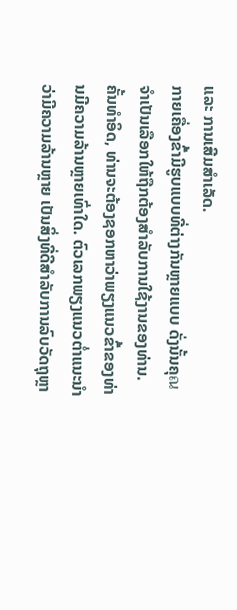ແລະ ການເສີມສຳເລັດ.
ກາຍເຄື່ອງຂົ້າມີຮູບແບບທີ່ຕ່າງກັນຫຼາຍແບບ ດັ່ງນັ້ນຄຸณຈຳເປັນເລືອກໃຫ້ຖືກຕ້ອງສຳລັບການໃຊ້ງານຂອງທ່ານ. ຄັ້ນທຳອິດ, ທ່ານຈະຕ້ອງຊອກຫາວ່າພຽງແນວຂົ້າຂອງທ່ານມີຄວາມລ້ານຫຼາຍເທົ່າໃດ. ຕົວເລກພຽງແນວຕ່ຳແນະນຳວ່າມີຄວາມລ້ານຫຼາຍ ເປັນສິ່ງທີ່ດີສຳລັບການລົບວັດຖຸຫຼາ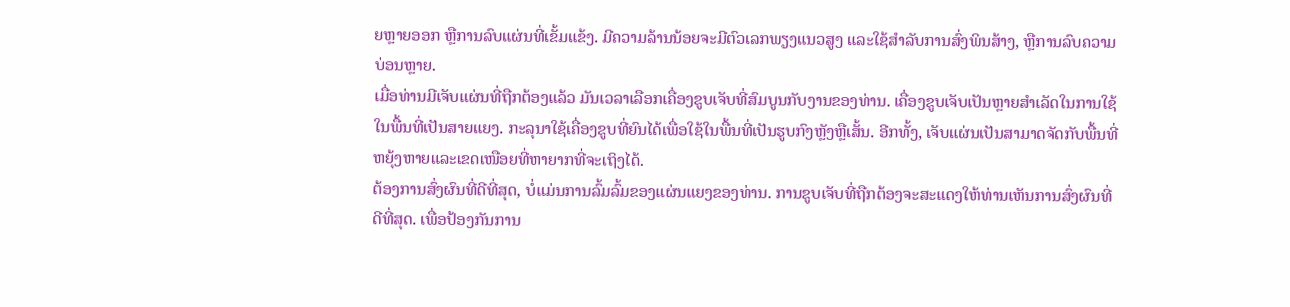ຍຫຼາຍອອກ ຫຼືການລົບແຜ່ນທີ່ເຂັ້ມແຂ້ງ. ມີຄວາມລ້ານນ້ອຍຈະມີຕົວເລກພຽງແນວສູງ ແລະໃຊ້ສຳລັບການສົ່ງພິນສ້າງ, ຫຼືການລົບຄວາມບ່ອນຫຼາຍ.
ເມື່ອທ່ານມີເຈັບແຜ່ນທີ່ຖືກຕ້ອງແລ້ວ ມັນເວລາເລືອກເຄື່ອງຂູບເຈັບທີ່ສົມບູນກັບງານຂອງທ່ານ. เຄື່ອງຂູບເຈັບເປັນຫຼາຍສຳເລັດໃນການໃຊ້ໃນພື້ນທີ່ເປັນສາຍແຍງ. ກະລຸນາໃຊ້ເຄື່ອງຂູບທີ່ຍົນໄດ້ເພື່ອໃຊ້ໃນພື້ນທີ່ເປັນຮູບກົງຫຼັງຫຼືເສັ້ນ. ອີກທັ້ງ, ເຈັບແຜ່ນເປັນສາມາດຈັດກັບພື້ນທີ່ຫຍຸ້ງຫາຍແລະເຂດເໜືອຍທີ່ຫາຍາກທີ່ຈະເຖິງໄດ້.
ຕ້ອງການສົ່ງຜົນທີ່ດີທີ່ສຸດ, ບໍ່ແມ່ນການລົ້ມລົ້ມຂອງແຜ່ນແຍງຂອງທ່ານ. ການຂູບເຈັບທີ່ຖືກຕ້ອງຈະສະແດງໃຫ້ທ່ານເຫັນການສົ່ງຜົນທີ່ດີທີ່ສຸດ. ເພື່ອປ້ອງກັນການ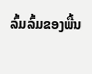ລົ້ມລົ້ມຂອງພື້ນ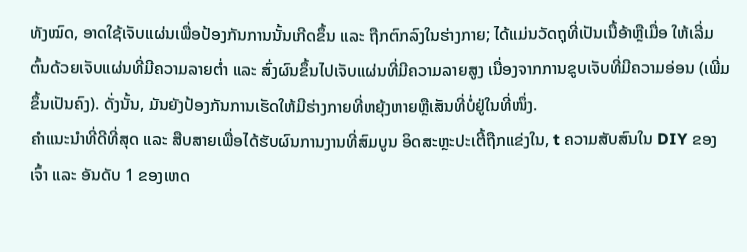ທັງໝົດ, ອາດໃຊ້ເຈັບແຜ່ນເພື່ອປ້ອງກັນການນັ້ນເກີດຂຶ້ນ ແລະ ຖືກຕົກລົງໃນຮ່າງກາຍ; ໄດ້ແມ່ນວັດຖຸທີ່ເປັນເນື້ອ້າຫຼືເມື່ອ ໃຫ້ເລີ່ມຕົ້ນດ້ວຍເຈັບແຜ່ນທີ່ມີຄວາມລາຍຕ່ຳ ແລະ ສົ່ງຜົນຂຶ້ນໄປເຈັບແຜ່ນທີ່ມີຄວາມລາຍສູງ ເນື່ອງຈາກການຂູບເຈັບທີ່ມີຄວາມອ່ອນ (ເພີ່ມຂຶ້ນເປັນຄົງ). ດັ່ງນັ້ນ, ມັນຍັງປ້ອງກັນການເຮັດໃຫ້ມີຮ່າງກາຍທີ່ຫຍຸ້ງຫາຍຫຼືເສັນທີ່ບໍ່ຢູ່ໃນທີ່ໜຶ່ງ.
ຄຳແນະນຳທີ່ດີທີ່ສຸດ ແລະ ສືບສາຍເພື່ອໄດ້ຮັບຜົນການງານທີ່ສົມບູນ ອິດສະຫຼະປະເຕີ້ຖືກແຂ່ງໃນ, t ຄວາມສັບສົນໃນ DIY ຂອງເຈົ້າ ແລະ ອັນດັບ 1 ຂອງເຫດ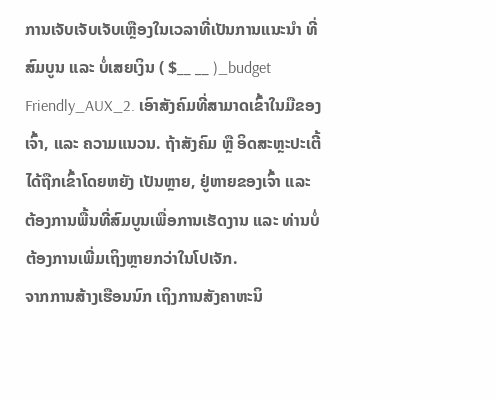ການເຈັບເຈັບເຈັບເຫຼືອງໃນເວລາທີ່ເປັນການແນະນຳ ທີ່ສົມບູນ ແລະ ບໍ່ເສຍເງິນ ( $__ __ )_budget Friendly_AUX_2. ເອົາສັງຄົມທີ່ສາມາດເຂົ້າໃນມືຂອງເຈົ້າ, ແລະ ຄວາມແນວນ. ຖ້າສັງຄົມ ຫຼື ອິດສະຫຼະປະເຕີ້ ໄດ້ຖືກເຂົ້າໂດຍຫຍັງ ເປັນຫຼາຍ, ຢູ່ຫາຍຂອງເຈົ້າ ແລະ ຕ້ອງການພື້ນທີ່ສົມບູນເພື່ອການເຮັດງານ ແລະ ທ່ານບໍ່ຕ້ອງການເພີ່ມເຖິງຫຼາຍກວ່າໃນໂປເຈັກ.
ຈາກການສ້າງເຮືອນນົກ ເຖິງການສັງຄາຫະນິ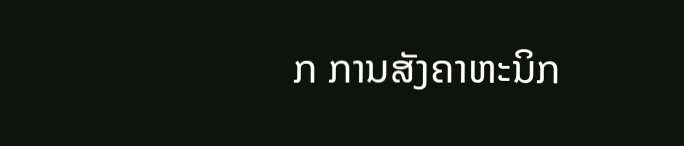ກ ການສັງຄາຫະນິກ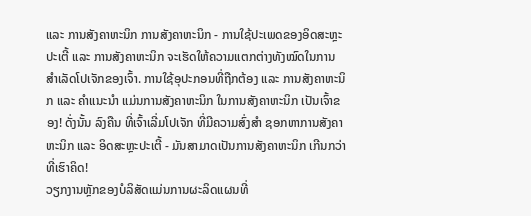ແລະ ການສັງຄາຫະນິກ ການສັງຄາຫະນິກ - ການໃຊ້ປະເພດຂອງອິດສະຫຼະປະເຕີ້ ແລະ ການສັງຄາຫະນິກ ຈະເຮັດໃຫ້ຄວາມແຕກຕ່າງທັງໝົດໃນການສຳເລັດໂປເຈັກຂອງເຈົ້າ. ການໃຊ້ອຸປະກອນທີ່ຖືກຕ້ອງ ແລະ ການສັງຄາຫະນິກ ແລະ ຄຳແນະນຳ ແມ່ນການສັງຄາຫະນິກ ໃນການສັງຄາຫະນິກ ເປັນເຈົ້າຂອງ! ດັ່ງນັ້ນ ລົງຄືນ ທີ່ເຈົ້າເລີ່ມໂປເຈັກ ທີ່ມີຄວາມສົ່ງສຳ ຊອກຫາການສັງຄາຫະນິກ ແລະ ອິດສະຫຼະປະເຕີ້ - ມັນສາມາດເປັນການສັງຄາຫະນິກ ເກີນກວ່າທີ່ເຮົາຄິດ!
ວຽກງານຫຼັກຂອງບໍລິສັດແມ່ນການຜະລິດແຜນທີ່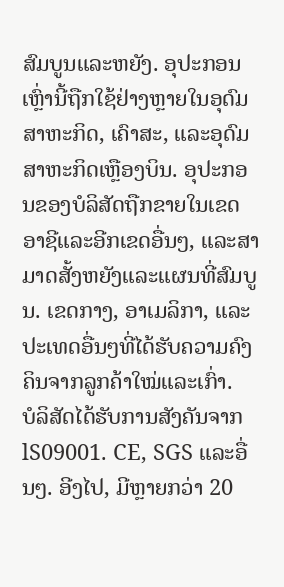ສົມບູນແລະຫຍັງ. ອຸປະກອນເຫຼົ່ານີ້ຖືກໃຊ້ຢ່າງຫຼາຍໃນອຸດົມສາຫະກິດ, ເຄົາສະ, ແລະອຸດົມສາຫະກິດເຫຼືອງບິນ. ອຸປະກອນຂອງບໍລິສັດຖືກຂາຍໃນເຂດອາຊີແລະອີກເຂດອື່ນໆ, ແລະສາມາດສັ້ງຫຍັງແລະແຜນທີ່ສົມບູນ. ເຂດກາງ, ອາເມລິກາ, ແລະປະເທດອື່ນໆທີ່ໄດ້ຮັບຄວາມຄົງຄິນຈາກລູກຄ້າໃໝ່ແລະເກົ່າ.
ບໍລິສັດໄດ້ຮັບການສັງຄັນຈາກ lS09001. CE, SGS ແລະອື່ນໆ. ອີງໄປ, ມີຫຼາຍກວ່າ 20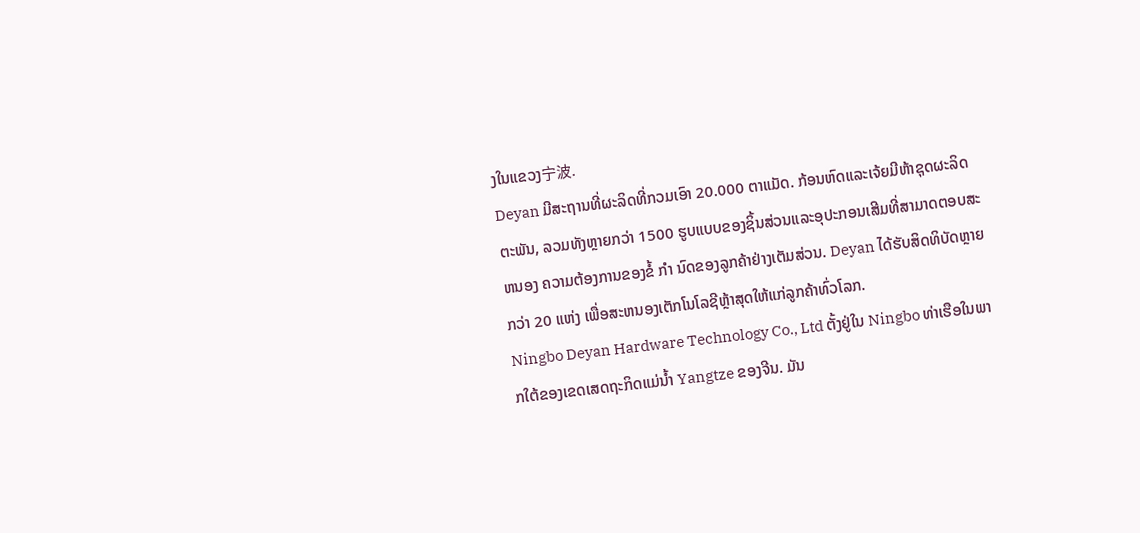ງໃນແຂວງ宁波.
Deyan ມີສະຖານທີ່ຜະລິດທີ່ກວມເອົາ 20.000 ຕາແມັດ. ກ້ອນຫົດແລະເຈ້ຍມີຫ້າຊຸດຜະລິດຕະພັນ, ລວມທັງຫຼາຍກວ່າ 1500 ຮູບແບບຂອງຊິ້ນສ່ວນແລະອຸປະກອນເສີມທີ່ສາມາດຕອບສະ ຫນອງ ຄວາມຕ້ອງການຂອງຂໍ້ ກໍາ ນົດຂອງລູກຄ້າຢ່າງເຕັມສ່ວນ. Deyan ໄດ້ຮັບສິດທິບັດຫຼາຍກວ່າ 20 ແຫ່ງ ເພື່ອສະຫນອງເຕັກໂນໂລຊີຫຼ້າສຸດໃຫ້ແກ່ລູກຄ້າທົ່ວໂລກ.
Ningbo Deyan Hardware Technology Co., Ltd ຕັ້ງຢູ່ໃນ Ningbo ທ່າເຮືອໃນພາກໃຕ້ຂອງເຂດເສດຖະກິດແມ່ນ້ຳ Yangtze ຂອງຈີນ. ມັນ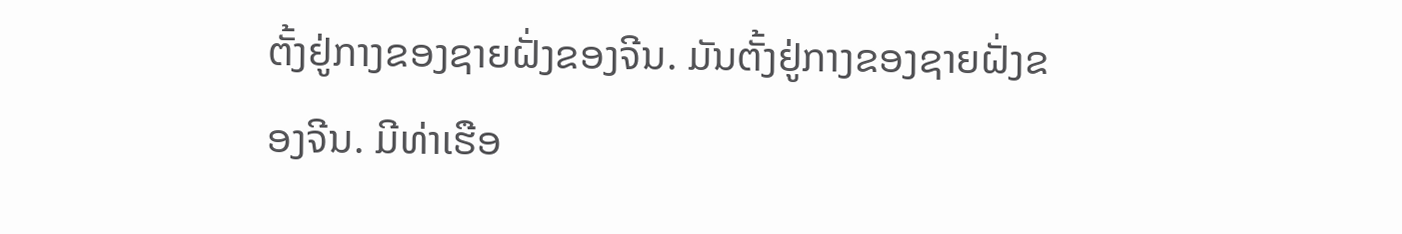ຕັ້ງຢູ່ກາງຂອງຊາຍຝັ່ງຂອງຈີນ. ມັນຕັ້ງຢູ່ກາງຂອງຊາຍຝັ່ງຂອງຈີນ. ມີທ່າເຮືອ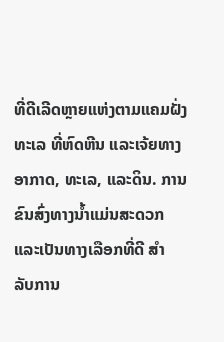ທີ່ດີເລີດຫຼາຍແຫ່ງຕາມແຄມຝັ່ງທະເລ ທີ່ຫົດຫີນ ແລະເຈ້ຍທາງອາກາດ, ທະເລ, ແລະດິນ. ການຂົນສົ່ງທາງນ້ຳແມ່ນສະດວກແລະເປັນທາງເລືອກທີ່ດີ ສໍາ ລັບການ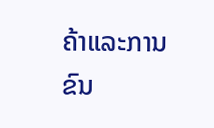ຄ້າແລະການຂົນ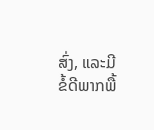ສົ່ງ, ແລະມີຂໍ້ດີພາກພື້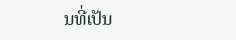ນທີ່ເປັນ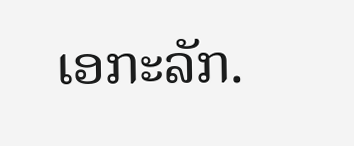ເອກະລັກ.